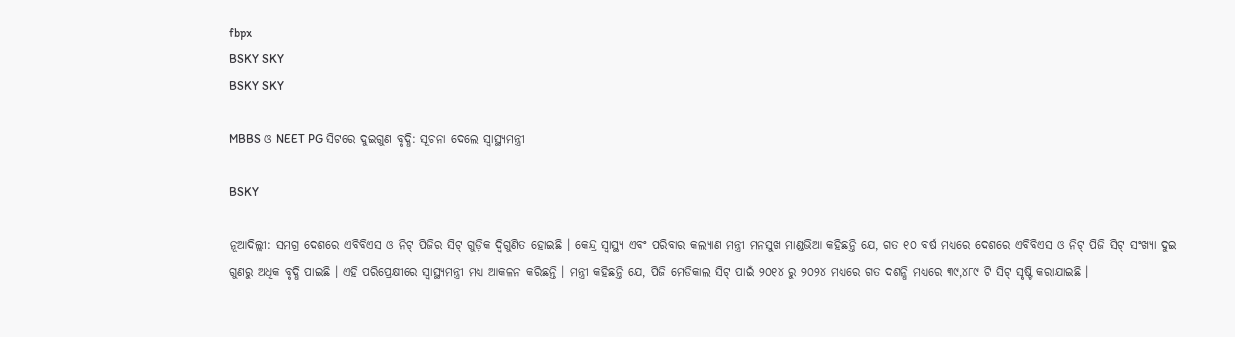fbpx
BSKY SKY
BSKY SKY

MBBS ଓ NEET PG ସିଟରେ ଦୁଇଗୁଣ ବୃଦ୍ଧି: ସୂଚନା ଦେଲେ ସ୍ୱାସ୍ଥ୍ୟମନ୍ତ୍ରୀ

BSKY

ନୂଆଦିଲ୍ଲୀ: ସମଗ୍ର ଦେଶରେ ଏବିବିଏସ ଓ ନିଟ୍ ପିଜିର ସିଟ୍ ଗୁଡ଼ିକ ଦ୍ୱିଗୁଣିତ ହୋଇଛି । କେନ୍ଦ୍ର ସ୍ୱାସ୍ଥ୍ୟ ଏବଂ ପରିବାର କଲ୍ୟାଣ ମନ୍ତ୍ରୀ ମନସୁଖ ମାଣ୍ଡଭିଆ କହିଛନ୍ତି ଯେ, ଗତ ୧୦ ବର୍ଷ ମଧ୍ୟରେ ଦେଶରେ ଏବିବିଏସ ଓ ନିଟ୍ ପିଜି ସିଟ୍ ସଂଖ୍ୟା ଦୁଇ ଗୁଣରୁ ଅଧିକ ବୃଦ୍ଧି ପାଇଛି । ଏହି ପରିପ୍ରେକ୍ଷୀରେ ସ୍ୱାସ୍ଥ୍ୟମନ୍ତ୍ରୀ ମଧ୍ୟ ଆକଳନ କରିଛନ୍ତି । ମନ୍ତ୍ରୀ କହିଛନ୍ତି ଯେ, ପିଜି ମେଡିକାଲ ସିଟ୍ ପାଇଁ ୨୦୧୪ ରୁ ୨୦୨୪ ମଧ୍ୟରେ ଗତ ଦଶନ୍ଧି ମଧ୍ୟରେ ୩୯,୪୮୯ ଟି ସିଟ୍ ସୃଷ୍ଟି କରାଯାଇଛି ।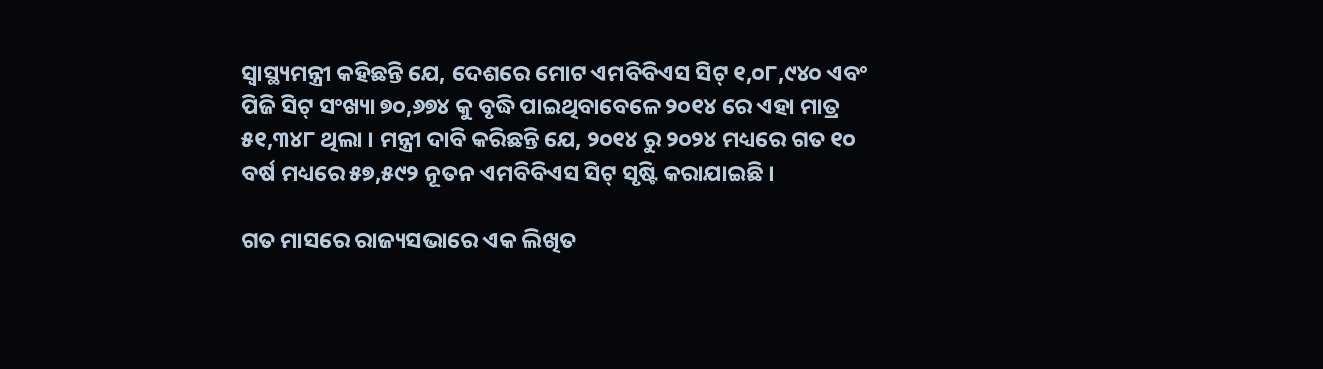ସ୍ୱାସ୍ଥ୍ୟମନ୍ତ୍ରୀ କହିଛନ୍ତି ଯେ, ଦେଶରେ ମୋଟ ଏମବିବିଏସ ସିଟ୍ ୧,୦୮,୯୪୦ ଏବଂ ପିଜି ସିଟ୍ ସଂଖ୍ୟା ୭୦,୬୭୪ କୁ ବୃଦ୍ଧି ପାଇଥିବାବେଳେ ୨୦୧୪ ରେ ଏହା ମାତ୍ର ୫୧,୩୪୮ ଥିଲା । ମନ୍ତ୍ରୀ ଦାବି କରିଛନ୍ତି ଯେ, ୨୦୧୪ ରୁ ୨୦୨୪ ମଧ୍ୟରେ ଗତ ୧୦ ବର୍ଷ ମଧ୍ୟରେ ୫୭,୫୯୨ ନୂତନ ଏମବିବିଏସ ସିଟ୍ ସୃଷ୍ଟି କରାଯାଇଛି ।

ଗତ ମାସରେ ରାଜ୍ୟସଭାରେ ଏକ ଲିଖିତ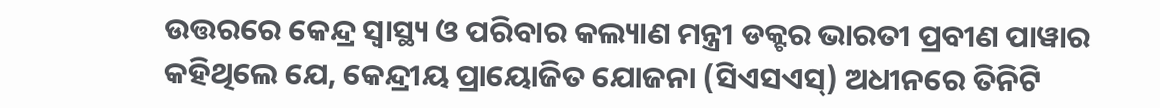ଉତ୍ତରରେ କେନ୍ଦ୍ର ସ୍ୱାସ୍ଥ୍ୟ ଓ ପରିବାର କଲ୍ୟାଣ ମନ୍ତ୍ରୀ ଡକ୍ଟର ଭାରତୀ ପ୍ରବୀଣ ପାୱାର କହିଥିଲେ ଯେ, କେନ୍ଦ୍ରୀୟ ପ୍ରାୟୋଜିତ ଯୋଜନା (ସିଏସଏସ୍) ଅଧୀନରେ ତିନିଟି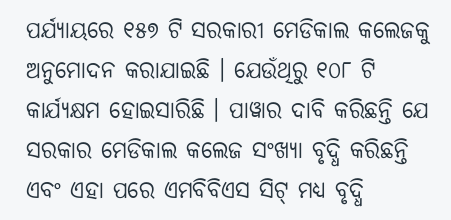ପର୍ଯ୍ୟାୟରେ ୧୫୭ ଟି ସରକାରୀ ମେଡିକାଲ କଲେଜକୁ ଅନୁମୋଦନ କରାଯାଇଛି । ଯେଉଁଥିରୁ ୧୦୮ ଟି କାର୍ଯ୍ୟକ୍ଷମ ହୋଇସାରିଛି । ପାୱାର ଦାବି କରିଛନ୍ତି ଯେ ସରକାର ମେଡିକାଲ କଲେଜ ସଂଖ୍ୟା ବୃଦ୍ଧି କରିଛନ୍ତି ଏବଂ ଏହା ପରେ ଏମବିବିଏସ ସିଟ୍ ମଧ୍ୟ ବୃଦ୍ଧି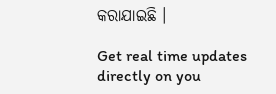କରାଯାଇଛି ।

Get real time updates directly on you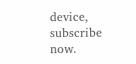device, subscribe now.